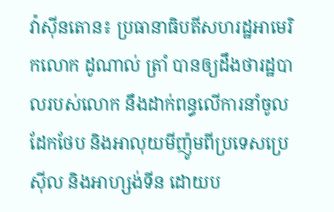វ៉ាស៊ីនតោន៖ ប្រធានាធិបតីសហរដ្ឋអាមេរិកលោក ដូណាល់ ត្រាំ បានឲ្យដឹងថារដ្ឋបាលរបស់លោក នឹងដាក់ពន្ធលើការនាំចូលដែកថែប និងអាលុយមីញ៉ូមពីប្រទេសប្រេស៊ីល និងអាហ្សង់ទីន ដោយប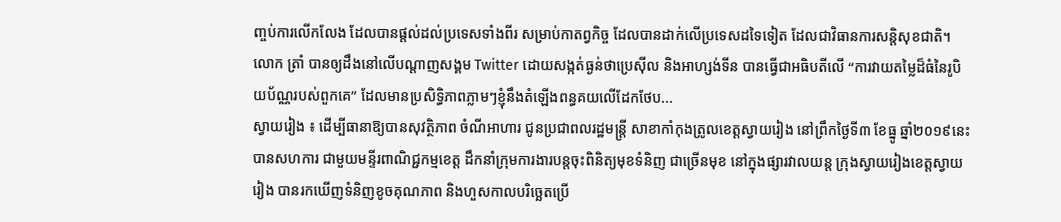ញ្ចប់ការលើកលែង ដែលបានផ្តល់ដល់ប្រទេសទាំងពីរ សម្រាប់កាតព្វកិច្ច ដែលបានដាក់លើប្រទេសដទៃទៀត ដែលជាវិធានការសន្តិសុខជាតិ។ លោក ត្រាំ បានឲ្យដឹងនៅលើបណ្តាញសង្គម Twitter ដោយសង្កត់ធ្ងន់ថាប្រេស៊ីល និងអាហ្សង់ទីន បានធ្វើជាអធិបតីលើ “ការវាយតម្លៃដ៏ធំនៃរូបិយប័ណ្ណរបស់ពួកគេ” ដែលមានប្រសិទ្ធិភាពភ្លាមៗខ្ញុំនឹងតំឡើងពន្ធគយលើដែកថែប...
ស្វាយរៀង ៖ ដើម្បីធានាឱ្យបានសុវត្ថិភាព ចំណីអាហារ ជូនប្រជាពលរដ្ឋមន្ត្រី សាខាកាំកុងត្រូលខេត្តស្វាយរៀង នៅព្រឹកថ្ងៃទី៣ ខែធ្នូ ឆ្នាំ២០១៩នេះ បានសហការ ជាមួយមន្ទីរពាណិជ្ជកម្មខេត្ត ដឹកនាំក្រុមការងារបន្តចុះពិនិត្យមុខទំនិញ ជាច្រើនមុខ នៅក្នុងផ្សារវាលយន្ត ក្រុងស្វាយរៀងខេត្តស្វាយរៀង បានរកឃើញទំនិញខូចគុណភាព និងហួសកាលបរិច្ឆេតប្រើ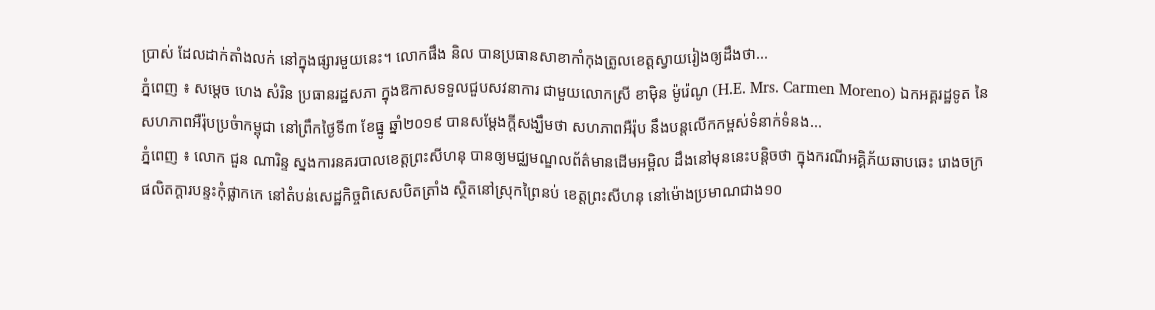ប្រាស់ ដែលដាក់តាំងលក់ នៅក្នុងផ្សារមួយនេះ។ លោកផឹង និល បានប្រធានសាខាកាំកុងត្រូលខេត្តស្វាយរៀងឲ្យដឹងថា...
ភ្នំពេញ ៖ សម្តេច ហេង សំរិន ប្រធានរដ្ឋសភា ក្នុងឱកាសទទួលជួបសវនាការ ជាមួយលោកស្រី ខាម៉ិន ម៉ូរ៉េណូ (H.E. Mrs. Carmen Moreno) ឯកអគ្គរដ្ឋទូត នៃសហភាពអឺរ៉ុបប្រចំាកម្ពុជា នៅព្រឹកថ្ងៃទី៣ ខែធ្នូ ឆ្នាំ២០១៩ បានសម្តែងក្តីសង្ឃឹមថា សហភាពអឺរ៉ុប នឹងបន្តលើកកម្ពស់ទំនាក់ទំនង...
ភ្នំពេញ ៖ លោក ជួន ណារិន្ទ ស្នងការនគរបាលខេត្តព្រះសីហនុ បានឲ្យមជ្ឈមណ្ឌលព័ត៌មានដើមអម្ពិល ដឹងនៅមុននេះបន្តិចថា ក្នុងករណីអគ្គិភ័យឆាបឆេះ រោងចក្រផលិតក្តារបន្ទះកុំផ្លាកកេ នៅតំបន់សេដ្ឋកិច្ចពិសេសបិតត្រាំង ស្ថិតនៅស្រុកព្រៃនប់ ខេត្តព្រះសីហនុ នៅម៉ោងប្រមាណជាង១០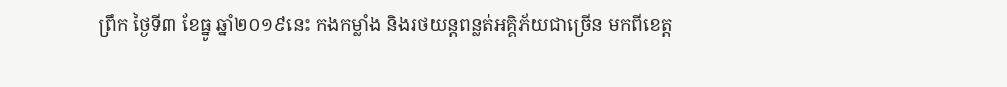ព្រឹក ថ្ងៃទី៣ ខែធ្នូ ឆ្នាំ២០១៩នេះ កងកម្លាំង និងរថយន្តពន្លត់អគ្គិភ័យជាច្រើន មកពីខេត្ត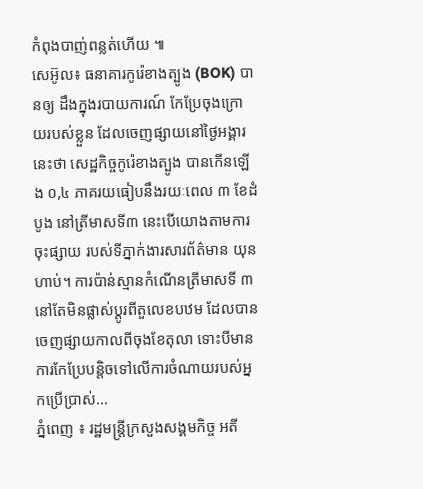កំពុងបាញ់ពន្លត់ហើយ ៕
សេអ៊ូល៖ ធនាគារកូរ៉េខាងត្បូង (BOK) បានឲ្យ ដឹងក្នុងរបាយការណ៍ កែប្រែចុងក្រោយរបស់ខ្លួន ដែលចេញផ្សាយនៅថ្ងៃអង្គារនេះថា សេដ្ឋកិច្ចកូរ៉េខាងត្បូង បានកើនឡើង ០,៤ ភាគរយធៀបនឹងរយៈពេល ៣ ខែដំបូង នៅត្រីមាសទី៣ នេះបើយោងតាមការចុះផ្សាយ របស់ទីភ្នាក់ងារសារព័ត៌មាន យុនហាប់។ ការប៉ាន់ស្មានកំណើនត្រីមាសទី ៣ នៅតែមិនផ្លាស់ប្តូរពីតួលេខបឋម ដែលបានចេញផ្សាយកាលពីចុងខែតុលា ទោះបីមានការកែប្រែបន្តិចទៅលើការចំណាយរបស់អ្នកប្រើប្រាស់...
ភ្នំពេញ ៖ រដ្ឋមន្ត្រីក្រសួងសង្គមកិច្ច អតី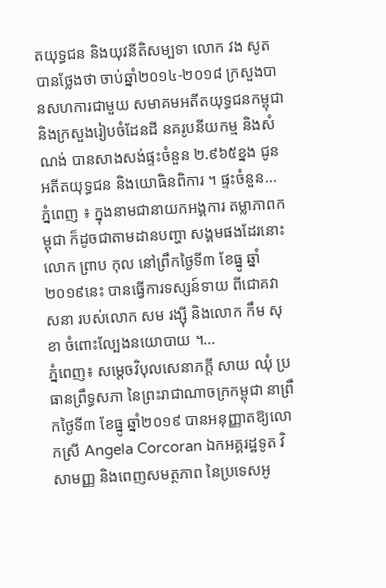តយុទ្ធជន និងយុវនីតិសម្បទា លោក វង សូត បានថ្លែងថា ចាប់ឆ្នាំ២០១៤-២០១៨ ក្រសួងបានសហការជាមួយ សមាគមអតីតយុទ្ធជនកម្ពុជា និងក្រសួងរៀបចំដែនដី នគរូបនីយកម្ម និងសំណង់ បានសាងសង់ផ្ទះចំនួន ២.៩៦៥ខ្នង ជូន អតីតយុទ្ធជន និងយោធិនពិការ ។ ផ្ទះចំនួន...
ភ្នំពេញ ៖ ក្នុងនាមជានាយកអង្គការ តម្លាភាពកម្ពុជា ក៏ដូចជាតាមដានបញ្ហា សង្គមផងដែរនោះ លោក ព្រាប កុល នៅព្រឹកថ្ងៃទី៣ ខែធ្នូ ឆ្នាំ២០១៩នេះ បានធ្វើការទស្សន៍ទាយ ពីជោគវាសនា របស់លោក សម រង្ស៊ី និងលោក កឹម សុខា ចំពោះល្បែងនយោបាយ ។...
ភ្នំពេញ៖ សម្តេចវិបុលសេនាភក្តី សាយ ឈុំ ប្រធានព្រឹទ្ធសភា នៃព្រះរាជាណាចក្រកម្ពុជា នាព្រឹកថ្ងៃទី៣ ខែធ្នូ ឆ្នាំ២០១៩ បានអនុញ្ញាតឱ្យលោកស្រី Angela Corcoran ឯកអគ្គរដ្ឋទូត វិសាមញ្ញ និងពេញសមត្ថភាព នៃប្រទេសអូ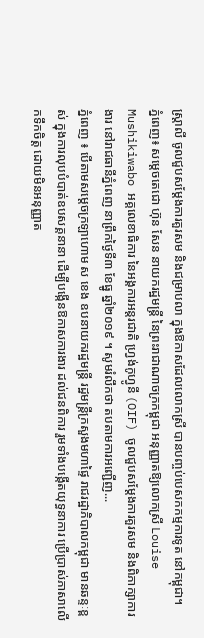ស្រ្តាលី ចូលជួបសម្តែងការគួរសម និងជម្រាបលា ក្នុងឱកាសដែលលោកស្រី បានបញ្ចប់បេសកកម្មការទូត នៅកម្ពុជា។
ភ្នំពេញ៖ សម្តេចតេជោ ហ៊ុន សែន នាយករដ្ឋមន្រ្តី នៃព្រះរាជាណាចក្រកម្ពុជា អនុញ្ញាតឱ្យលោកស្រី Louise Mushikiwabo អគ្គលេខាធិការ នៃអង្គការអន្តរជាតិ ហ្វ្រង់កូហ្វូនី (OIF) ចូលជួបសម្តែងការគួរសម និងពិភាក្សាការងារ នៅរាជធានីភ្នំពេញ នាព្រឹកថ្ងៃទី៣ ខែធ្នូ ឆ្នាំ២០១៩ ។ សូមរំលឹកថា តបតាមការអញ្ជើញ...
ភ្នំពេញ ៖ បើតាមសម្តេចក្រឡាហោម ស ខេង ឧបនាយករដ្ឋមន្ត្រី រដ្ឋមន្ត្រីក្រសួងមហាផ្ទៃ រាជរដ្ឋាភិបាលកម្ពុជា មានឆន្ទៈខ្ពស់ ក្នុងការលុបបំបាត់ឧបសគ្គនានា ដើម្បីបង្កើនឱកាសការងារ ដល់ជនពិការ រួមទាំងបង្កើតយុទ្ធនាការ ប្រើប្រាស់ភាសាលើកទឹកចិត្ត ដោយមិនអនុញ្ញាត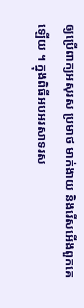ឲ្យប្រើពាក្យអសុរស ប្រមាថ មាក់ងាយ និងរើសអើងពួកគេឡើយ ។ ក្នុងពិធីអបអរសាទរស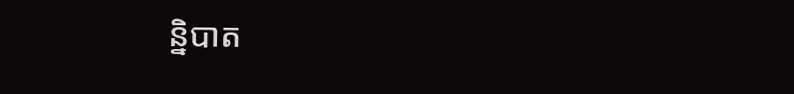ន្និបាត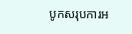បូកសរុបការអ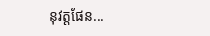នុវត្តផែន...